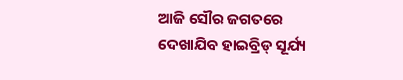ଆଜି ସୌର ଜଗତରେ ଦେଖାଯିବ ହାଇବ୍ରିଡ୍ ସୂର୍ଯ୍ୟ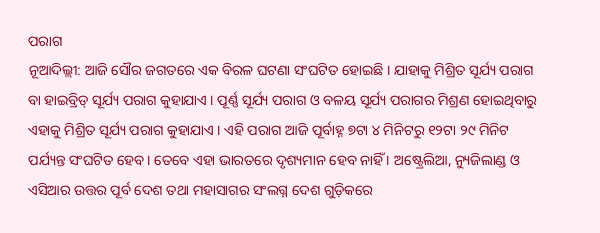ପରାଗ
ନୂଆଦିଲ୍ଲୀ: ଆଜି ସୌର ଜଗତରେ ଏକ ବିରଳ ଘଟଣା ସଂଘଟିତ ହୋଇଛି । ଯାହାକୁ ମିଶ୍ରିତ ସୂର୍ଯ୍ୟ ପରାଗ ବା ହାଇବ୍ରିଡ୍ ସୂର୍ଯ୍ୟ ପରାଗ କୁହାଯାଏ । ପୂର୍ଣ୍ଣ ସୂର୍ଯ୍ୟ ପରାଗ ଓ ବଳୟ ସୂର୍ଯ୍ୟ ପରାଗର ମିଶ୍ରଣ ହୋଇଥିବାରୁ ଏହାକୁ ମିଶ୍ରିତ ସୂର୍ଯ୍ୟ ପରାଗ କୁହାଯାଏ । ଏହି ପରାଗ ଆଜି ପୂର୍ବାହ୍ନ ୭ଟା ୪ ମିନିଟରୁ ୧୨ଟା ୨୯ ମିନିଟ ପର୍ଯ୍ୟନ୍ତ ସଂଘଟିତ ହେବ। ତେବେ ଏହା ଭାରତରେ ଦୃଶ୍ୟମାନ ହେବ ନାହିଁ । ଅଷ୍ଟ୍ରେଲିଆ, ନ୍ୟୁଜିଲାଣ୍ଡ ଓ ଏସିଆର ଉତ୍ତର ପୂର୍ବ ଦେଶ ତଥା ମହାସାଗର ସଂଲଗ୍ନ ଦେଶ ଗୁଡ଼ିକରେ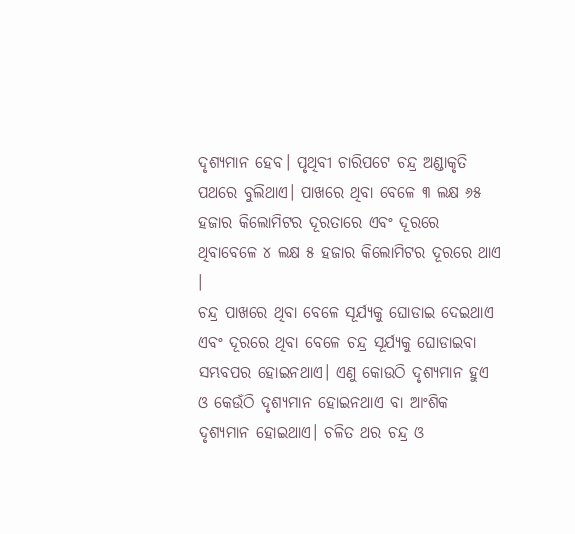ଦୃଶ୍ୟମାନ ହେବ। ପୃଥିବୀ ଚାରିପଟେ ଚନ୍ଦ୍ର ଅଣ୍ଡାକୃତି ପଥରେ ବୁଲିଥାଏ। ପାଖରେ ଥିବା ବେଳେ ୩ ଲକ୍ଷ ୬୫ ହଜାର କିଲୋମିଟର ଦୂରତାରେ ଏବଂ ଦୂରରେ ଥିବାବେଳେ ୪ ଲକ୍ଷ ୫ ହଜାର କିଲୋମିଟର ଦୂରରେ ଥାଏ ।
ଚନ୍ଦ୍ର ପାଖରେ ଥିବା ବେଳେ ସୂର୍ଯ୍ୟକୁ ଘୋଡାଇ ଦେଇଥାଏ ଏବଂ ଦୂରରେ ଥିବା ବେଳେ ଚନ୍ଦ୍ର ସୂର୍ଯ୍ୟକୁ ଘୋଡାଇବା ସମ୍ଭବପର ହୋଇନଥାଏ। ଏଣୁ କୋଉଠି ଦୃଶ୍ୟମାନ ହୁଏ ଓ କେଉଁଠି ଦୃଶ୍ୟମାନ ହୋଇନଥାଏ ବା ଆଂଶିକ ଦୃଶ୍ୟମାନ ହୋଇଥାଏ। ଚଳିତ ଥର ଚନ୍ଦ୍ର ଓ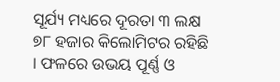ସୂର୍ଯ୍ୟ ମଧ୍ୟରେ ଦୂରତା ୩ ଲକ୍ଷ ୭୮ ହଜାର କିଲୋମିଟର ରହିଛି । ଫଳରେ ଉଭୟ ପୂର୍ଣ୍ଣ ଓ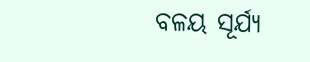ବଳୟ ସୂର୍ଯ୍ୟ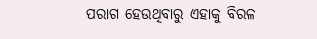ପରାଗ ହେଉଥିବାରୁ ଏହାକୁ ବିରଳ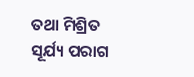ତଥା ମିଶ୍ରିତ ସୂର୍ଯ୍ୟ ପରାଗ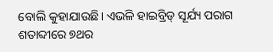ବୋଲି କୁହାଯାଉଛି। ଏଭଳି ହାଇବ୍ରିଡ୍ ସୂର୍ଯ୍ୟ ପରାଗ ଶତାବ୍ଦୀରେ ୭ଥର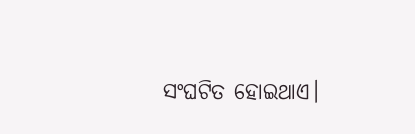ସଂଘଟିତ ହୋଇଥାଏ।